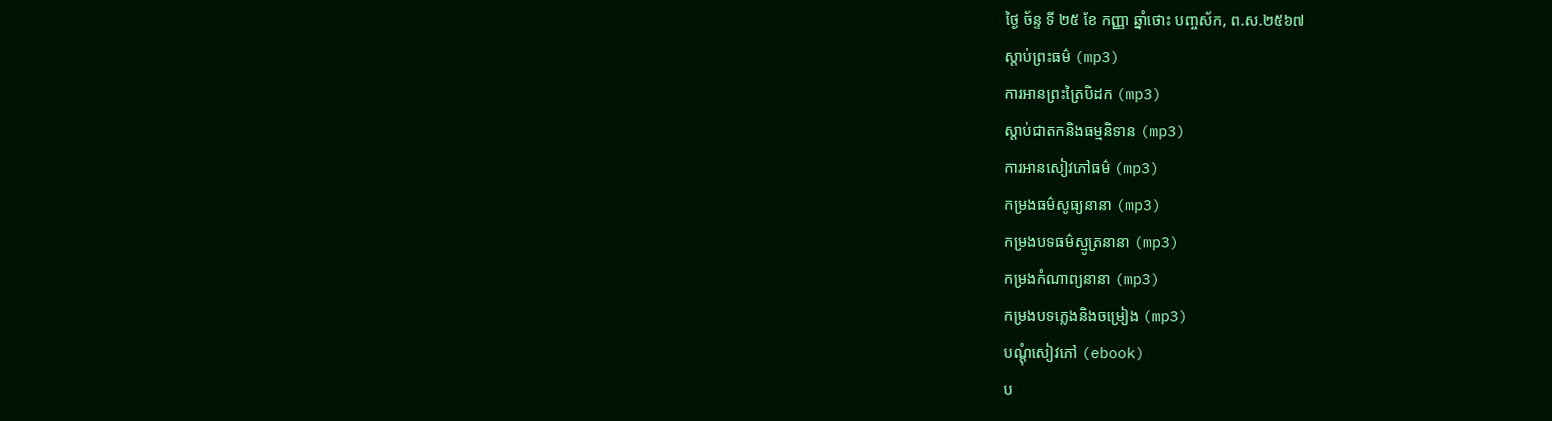ថ្ងៃ ច័ន្ទ ទី ២៥ ខែ កញ្ញា ឆ្នាំថោះ បញ្ចស័ក, ព.ស.២៥៦៧
ស្តាប់ព្រះធម៌ (mp3)
ការអានព្រះត្រៃបិដក (mp3)
ស្តាប់ជាតកនិងធម្មនិទាន (mp3)
ការអានសៀវភៅធម៌ (mp3)
កម្រងធម៌សូធ្យនានា (mp3)
កម្រងបទធម៌ស្មូត្រនានា (mp3)
កម្រងកំណាព្យនានា (mp3)
កម្រងបទភ្លេងនិងចម្រៀង (mp3)
បណ្តុំសៀវភៅ (ebook)
ប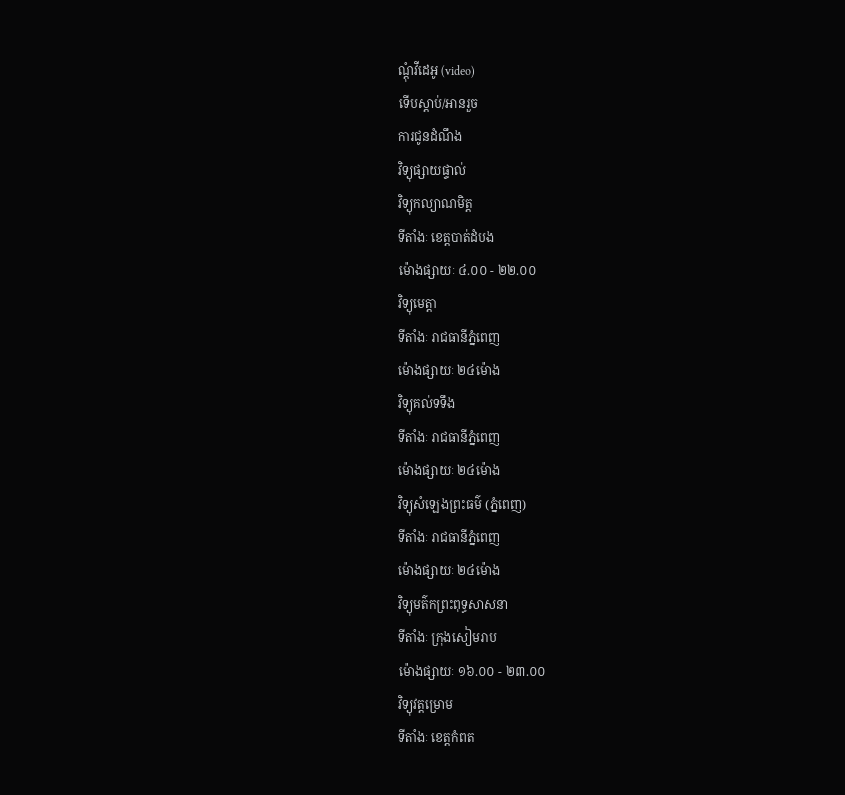ណ្តុំវីដេអូ (video)
ទើបស្តាប់/អានរួច
ការជូនដំណឹង
វិទ្យុផ្សាយផ្ទាល់
វិទ្យុកល្យាណមិត្ត
ទីតាំងៈ ខេត្តបាត់ដំបង
ម៉ោងផ្សាយៈ ៤.០០ - ២២.០០
វិទ្យុមេត្តា
ទីតាំងៈ រាជធានីភ្នំពេញ
ម៉ោងផ្សាយៈ ២៤ម៉ោង
វិទ្យុគល់ទទឹង
ទីតាំងៈ រាជធានីភ្នំពេញ
ម៉ោងផ្សាយៈ ២៤ម៉ោង
វិទ្យុសំឡេងព្រះធម៌ (ភ្នំពេញ)
ទីតាំងៈ រាជធានីភ្នំពេញ
ម៉ោងផ្សាយៈ ២៤ម៉ោង
វិទ្យុមត៌កព្រះពុទ្ធសាសនា
ទីតាំងៈ ក្រុងសៀមរាប
ម៉ោងផ្សាយៈ ១៦.០០ - ២៣.០០
វិទ្យុវត្តម្រោម
ទីតាំងៈ ខេត្តកំពត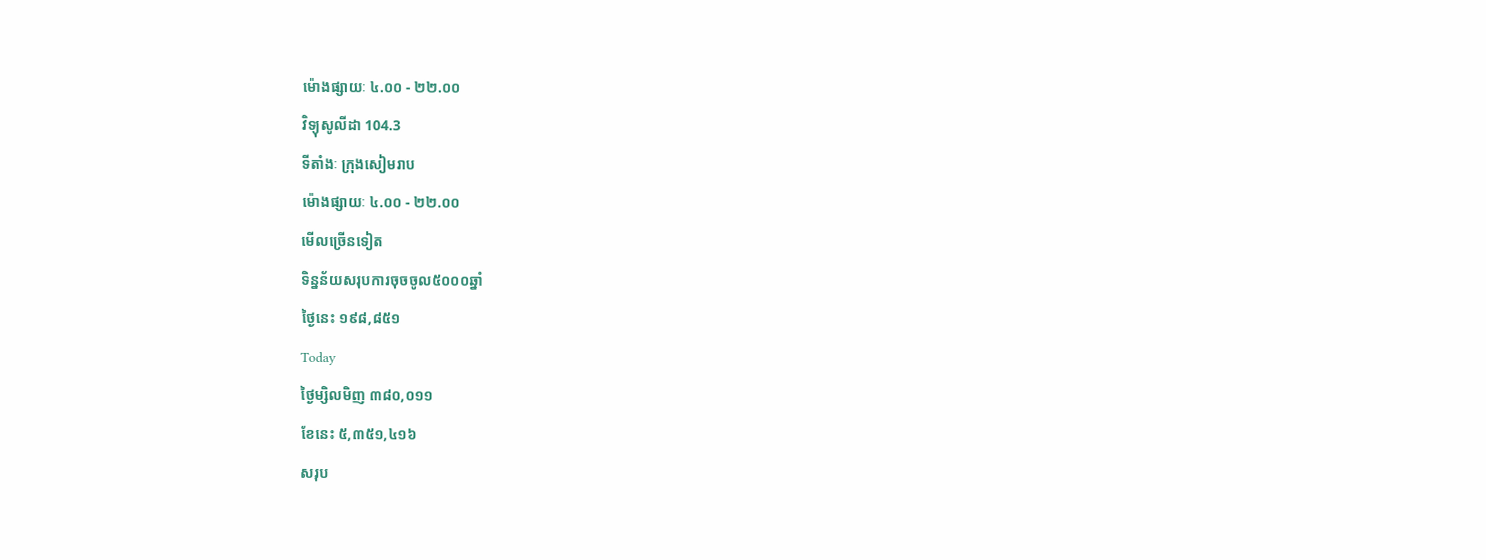ម៉ោងផ្សាយៈ ៤.០០ - ២២.០០
វិទ្យុសូលីដា 104.3
ទីតាំងៈ ក្រុងសៀមរាប
ម៉ោងផ្សាយៈ ៤.០០ - ២២.០០
មើលច្រើនទៀត
ទិន្នន័យសរុបការចុចចូល៥០០០ឆ្នាំ
ថ្ងៃនេះ ១៩៨,៨៥១
Today
ថ្ងៃម្សិលមិញ ៣៨០,០១១
ខែនេះ ៥,៣៥១,៤១៦
សរុប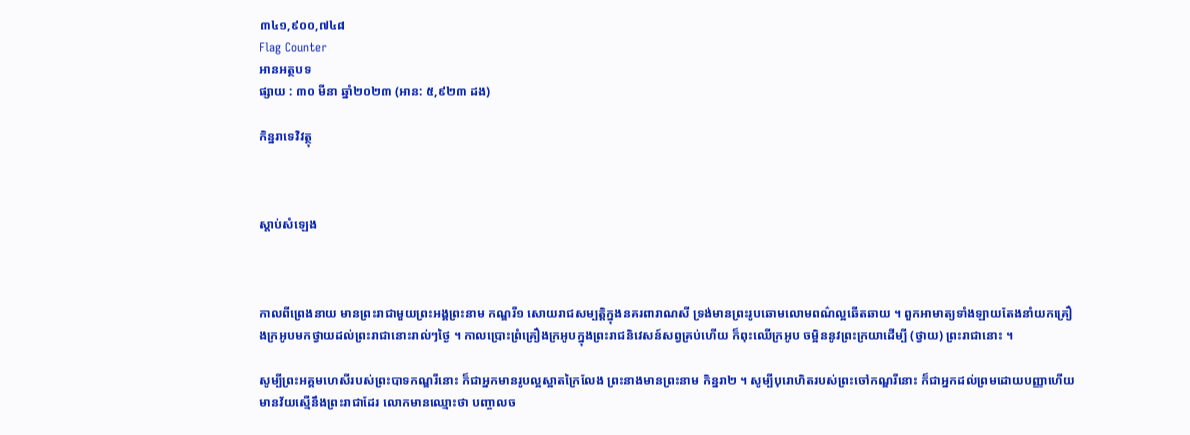៣៤១,៩០០,៧៤៨
Flag Counter
អានអត្ថបទ
ផ្សាយ : ៣០ មីនា ឆ្នាំ២០២៣ (អាន: ៥,៩២៣ ដង)

កិន្នរាទេវិវត្ថុ



ស្តាប់សំឡេង



កាលពីព្រេងនាយ មានព្រះរាជាមួយព្រះអង្គព្រះនាម កណ្ឌរី១ សោយរាជសម្បត្តិក្នុងនគរពារាណសី ទ្រង់មានព្រះរូបឆោមលោមពណ៌ល្អឆើតឆាយ ។ ពួកអាមាត្យទាំងឡាយតែងនាំយកគ្រឿងក្រអូបមកថ្វាយដល់ព្រះរាជានោះរាល់ៗថ្ងៃ ។ កាលប្រោះព្រំគ្រឿងក្រអូបក្នុងព្រះរាជនិវេសន៍សព្វគ្រប់ហើយ ក៏ពុះឈើក្រអូប ចម្អិននូវព្រះក្រយាដើម្បី (ថ្វាយ) ព្រះរាជានោះ ។

សូម្បីព្រះអគ្គមហេសីរបស់ព្រះបាទកណ្ឌរីនោះ ក៏ជាអ្នកមានរូបល្អស្អាតក្រៃលែង ព្រះនាងមានព្រះនាម កិន្នរា២ ។ សូម្បីបុរោហិតរបស់ព្រះចៅកណ្ឌរីនោះ ក៏ជាអ្នកដល់ព្រមដោយបញ្ញាហើយមានវ័យស្មើនឹងព្រះរាជាដែរ លោកមានឈ្មោះថា បញ្ចាលច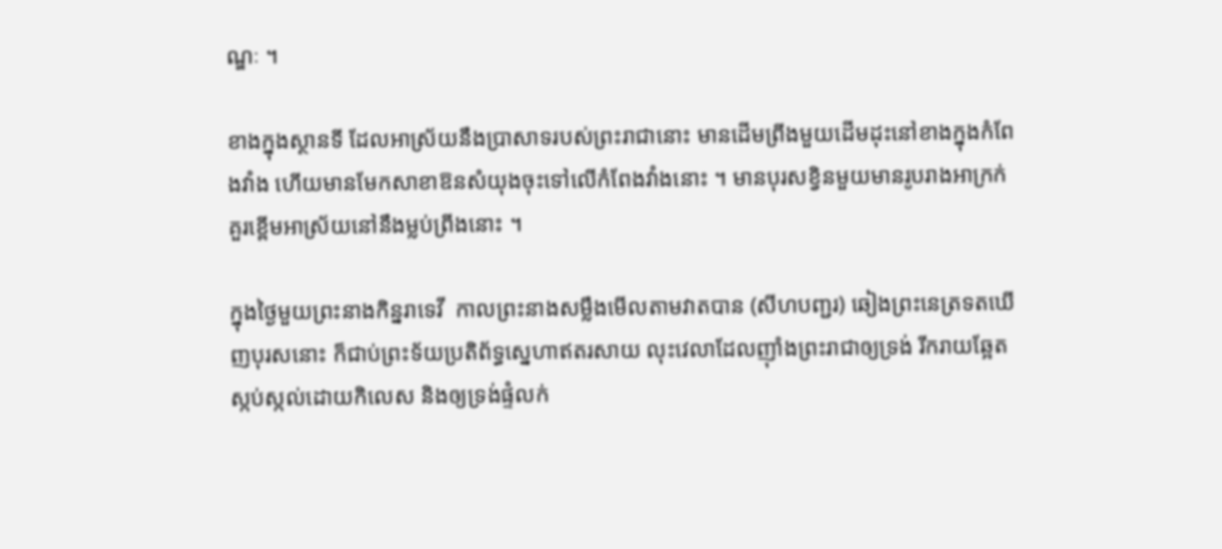ណ្ឌៈ ។

ខាងក្នុងស្ថានទី ដែលអាស្រ័យនឹងប្រាសាទរបស់ព្រះរាជានោះ មានដើមព្រីងមួយដើមដុះនៅខាងក្នុងកំពែងវាំង ហើយមានមែកសាខាឱនសំយុងចុះទៅលើកំពែងវាំងនោះ ។ មានបុរសខ្វិនមួយមានរូបរាងអាក្រក់គួរខ្ពើមអាស្រ័យនៅនឹងម្លប់ព្រីងនោះ ។

ក្នុងថ្ងៃមួយព្រះនាងកិន្នរាទេវី  កាលព្រះនាងសម្លឹងមើលតាមវាតបាន (សីហបញ្ជរ) ឆៀងព្រះនេត្រទតឃើញបុរសនោះ ក៏ជាប់ព្រះទ័យប្រតិព័ទ្ធស្នេហាឥតរសាយ លុះវេលាដែលញ៉ាំងព្រះរាជាឲ្យទ្រង់ រីករាយឆ្អែតស្កប់ស្កល់ដោយកិលេស និងឲ្យទ្រង់ផ្ទំលក់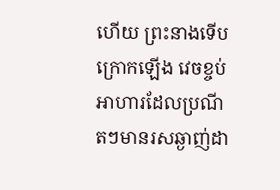ហើយ ព្រះនាងទើបក្រោកឡើង វេចខ្ចប់អាហារដែលប្រណីតៗមានរសឆ្ងាញ់ដា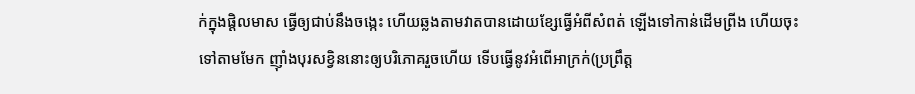ក់ក្នុងផ្តិលមាស ធ្វើឲ្យជាប់នឹងចង្កេះ ហើយឆ្លងតាមវាតបានដោយខ្សែធ្វើអំពីសំពត់ ឡើងទៅកាន់ដើមព្រីង ហើយចុះទៅតាមមែក ញ៉ាំងបុរសខ្វិននោះឲ្យបរិភោគរួចហើយ ទើបធ្វើនូវអំពើអាក្រក់(ប្រព្រឹត្ត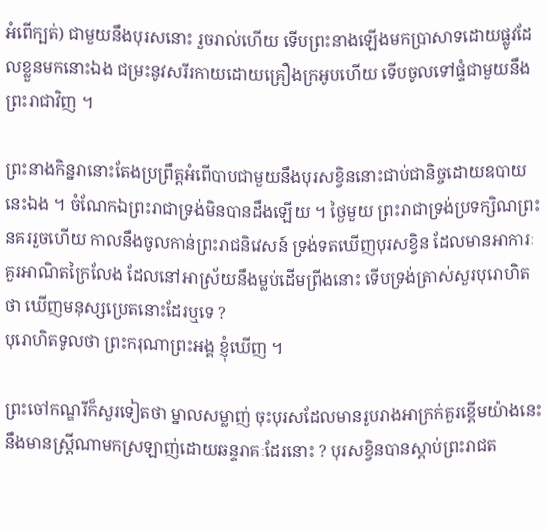អំពើក្បត់) ជាមួយនឹងបុរសនោះ រួចរាល់ហើយ ទើបព្រះនាងឡើងមកប្រាសាទដោយផ្លូវដែលខ្លួនមកនោះឯង ជម្រះនូវសរីរកាយដោយគ្រឿងក្រអូបហើយ ទើបចូលទៅផ្ទំជាមួយនឹងព្រះរាជាវិញ ។

ព្រះនាងកិន្នរានោះតែងប្រព្រឹត្តអំពើបាបជាមួយនឹងបុរសខ្វិននោះជាប់ជានិច្ចដោយឧបាយនេះឯង ។ ចំណែកឯព្រះរាជាទ្រង់មិនបានដឹងឡើយ ។ ថ្ងៃមួយ ព្រះរាជាទ្រង់ប្រទក្សិណព្រះនគររួចហើយ កាលនឹងចូលកាន់ព្រះរាជនិវេសន៍ ទ្រង់ទតឃើញបុរសខ្វិន ដែលមានអាការៈគួរអាណិតក្រៃលែង ដែលនៅអាស្រ័យនឹងម្លប់ដើមព្រីងនោះ ទើបទ្រង់ត្រាស់សួរបុរោហិតថា ឃើញមនុស្សប្រេតនោះដែរឬទេ ?
បុរោហិតទូលថា ព្រះករុណាព្រះអង្គ ខ្ញុំឃើញ ។

ព្រះចៅកណ្ឌរីក៏សួរទៀតថា ម្នាលសម្លាញ់ ចុះបុរសដែលមានរូបរាងអាក្រក់គួរខ្ពើមយ៉ាងនេះ នឹងមានស្ត្រីណាមកស្រឡាញ់ដោយឆន្ទរាគៈដែរនោះ ? បុរសខ្វិនបានស្ដាប់ព្រះរាជត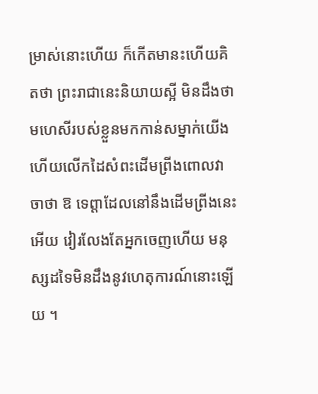ម្រាស់នោះហើយ ក៏កើតមានះហើយគិតថា ព្រះរាជានេះនិយាយស្អី មិនដឹងថាមហេសីរបស់ខ្លួនមកកាន់សម្នាក់យើង ហើយលើកដៃសំពះដើមព្រីងពោលវាចាថា ឱ ទេព្តាដែលនៅនឹងដើមព្រីងនេះអើយ វៀរលែងតែអ្នកចេញហើយ មនុស្សដទៃមិនដឹងនូវហេតុការណ៍នោះឡើយ ។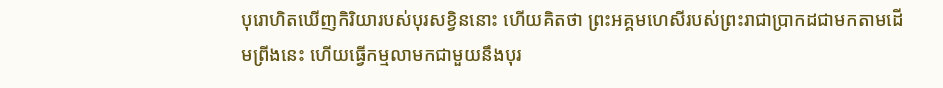បុរោហិតឃើញកិរិយារបស់បុរសខ្វិននោះ ហើយគិតថា ព្រះអគ្គមហេសីរបស់ព្រះរាជាប្រាកដជាមកតាមដើមព្រីងនេះ ហើយធ្វើកម្មលាមកជាមួយនឹងបុរ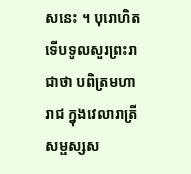សនេះ ។ បុរោហិតទើបទូលសួរព្រះរាជាថា បពិត្រមហារាជ ក្នុងវេលារាត្រី សម្ផស្សស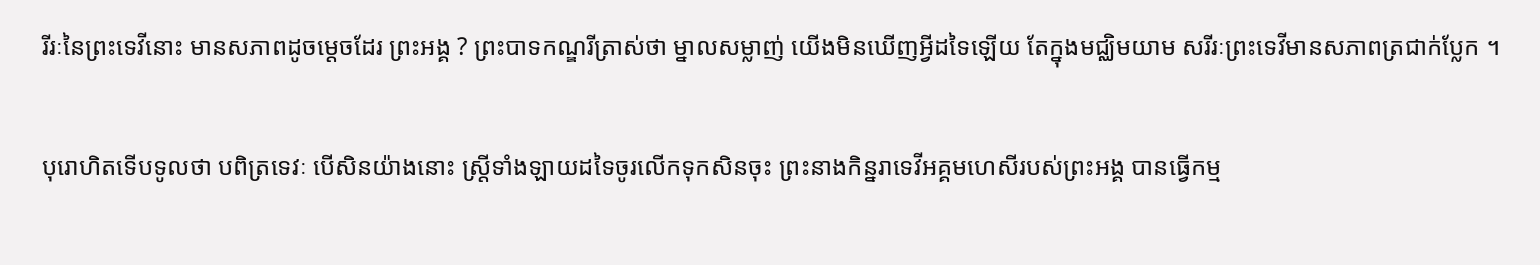រីរៈនៃព្រះទេវីនោះ មានសភាពដូចម្ដេចដែរ ព្រះអង្គ ? ព្រះបាទកណ្ឌរីត្រាស់ថា ម្នាលសម្លាញ់ យើងមិនឃើញអ្វីដទៃឡើយ តែក្នុងមជ្ឈិមយាម សរីរៈព្រះទេវីមានសភាពត្រជាក់ប្លែក ។

បុរោហិតទើបទូលថា បពិត្រទេវៈ បើសិនយ៉ាងនោះ ស្ត្រីទាំងឡាយដទៃចូរលើកទុកសិនចុះ ព្រះនាងកិន្នរាទេវីអគ្គមហេសីរបស់ព្រះអង្គ បានធ្វើកម្ម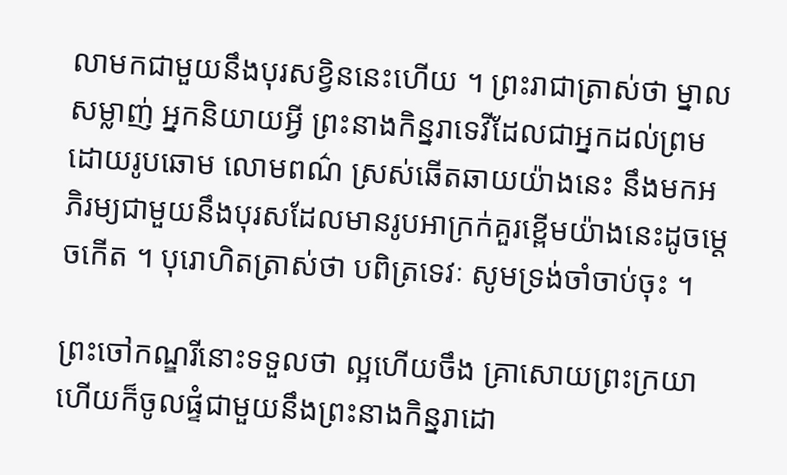លាមកជាមួយនឹងបុរសខ្វិននេះហើយ ។ ព្រះរាជាត្រាស់ថា ម្នាលសម្លាញ់ អ្នកនិយាយអ្វី ព្រះនាងកិន្នរាទេវីដែលជាអ្នកដល់ព្រមដោយរូបឆោម លោមពណ៌ ស្រស់ឆើតឆាយយ៉ាងនេះ នឹងមកអភិរម្យជាមួយនឹងបុរសដែលមានរូបអាក្រក់គួរខ្ពើមយ៉ាងនេះដូចម្ដេចកើត ។ បុរោហិតត្រាស់ថា បពិត្រទេវៈ សូមទ្រង់ចាំចាប់ចុះ ។

ព្រះចៅកណ្ឌរីនោះទទួលថា ល្អហើយចឹង គ្រាសោយព្រះក្រយាហើយក៏ចូលផ្ទំជាមួយនឹងព្រះនាងកិន្នរាដោ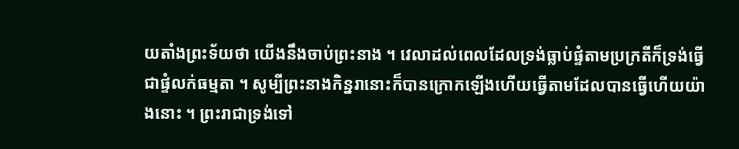យតាំងព្រះទ័យថា យើងនឹងចាប់ព្រះនាង ។ វេលាដល់ពេលដែលទ្រង់ធ្លាប់ផ្ទំតាមប្រក្រតីក៏ទ្រង់ធ្វើជាផ្ទំលក់ធម្មតា ។ សូម្បីព្រះនាងកិន្នរានោះក៏បានក្រោកឡើងហើយធ្វើតាមដែលបានធ្វើហើយយ៉ាងនោះ ។ ព្រះរាជាទ្រង់ទៅ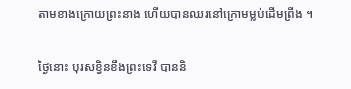តាមខាងក្រោយព្រះនាង ហើយបានឈរនៅក្រោមម្លប់ដើមព្រីង ។

ថ្ងៃនោះ បុរសខ្វិនខឹងព្រះទេវី បាននិ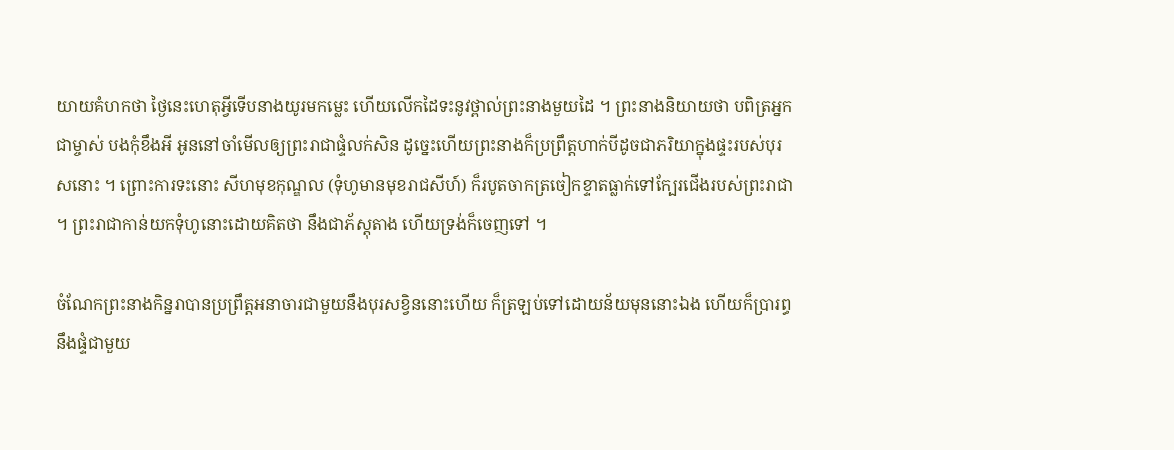យាយគំហកថា ថ្ងៃនេះហេតុអ្វីទើបនាងយូរមកម្លេះ ហើយលើកដៃទះនូវថ្ពាល់ព្រះនាងមួយដៃ ។ ព្រះនាងនិយាយថា បពិត្រអ្នកជាម្ចាស់ បងកុំខឹងអី អូននៅចាំមើលឲ្យព្រះរាជាផ្ទំលក់សិន ដូច្នេះហើយព្រះនាងក៏ប្រព្រឹត្តហាក់បីដូចជាភរិយាក្នុងផ្ទះរបស់បុរសនោះ ។ ព្រោះការទះនោះ សីហមុខកុណ្ឌល (ទុំហូមានមុខរាជសីហ៍) ក៏របូតចាកត្រចៀកខ្ទាតធ្លាក់ទៅក្បែរជើងរបស់ព្រះរាជា ។ ព្រះរាជាកាន់យកទុំហូនោះដោយគិតថា នឹងជាភ័ស្តុតាង ហើយទ្រង់ក៏ចេញទៅ ។

ចំណែកព្រះនាងកិន្នរាបានប្រព្រឹត្តអនាចារជាមួយនឹងបុរសខ្វិននោះហើយ ក៏ត្រឡប់ទៅដោយន័យមុននោះឯង ហើយក៏ប្រារព្ធនឹងផ្ទំជាមួយ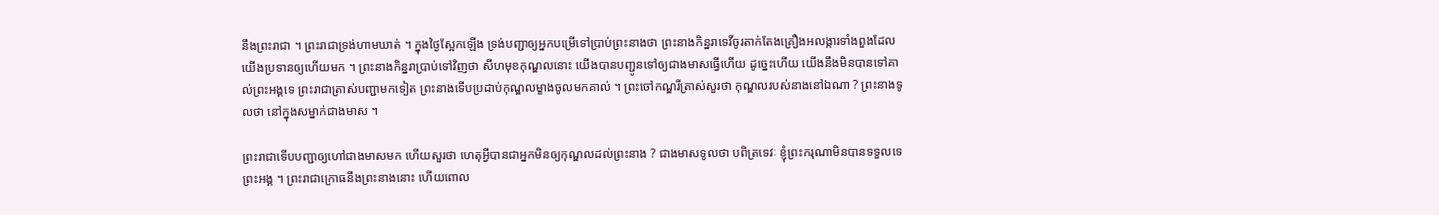នឹងព្រះរាជា ។ ព្រះរាជាទ្រង់ហាមឃាត់ ។ ក្នុងថ្ងៃស្អែកឡើង ទ្រង់បញ្ជាឲ្យអ្នកបម្រើទៅប្រាប់ព្រះនាងថា ព្រះនាងកិន្នរាទេវីចូរតាក់តែងគ្រឿងអលង្ការទាំងពួងដែលយើងប្រទានឲ្យហើយមក ។ ព្រះនាងកិន្នរាប្រាប់ទៅវិញថា សីហមុខកុណ្ឌលនោះ យើងបានបញ្ជូនទៅឲ្យជាងមាសធ្វើហើយ ដូច្នេះហើយ យើងនឹងមិនបានទៅគាល់ព្រះអង្គទេ ព្រះរាជាត្រាស់បញ្ជាមកទៀត ព្រះនាងទើបប្រដាប់កុណ្ឌលម្ខាងចូលមកគាល់ ។ ព្រះចៅកណ្ឌរីត្រាស់សួរថា កុណ្ឌលរបស់នាងនៅឯណា ? ព្រះនាងទូលថា នៅក្នុងសម្នាក់ជាងមាស ។

ព្រះរាជាទើបបញ្ជាឲ្យហៅជាងមាសមក ហើយសួរថា ហេតុអ្វីបានជាអ្នកមិនឲ្យកុណ្ឌលដល់ព្រះនាង ? ជាងមាសទូលថា បពិត្រទេវៈ ខ្ញុំព្រះករុណាមិនបានទទួលទេ ព្រះអង្គ ។ ព្រះរាជាក្រោធនឹងព្រះនាងនោះ ហើយពោល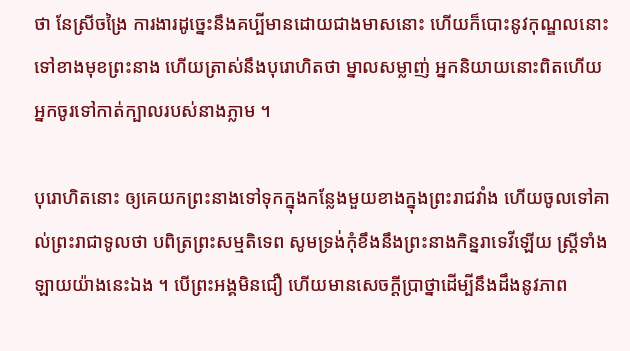ថា នែស្រីចង្រៃ ការងារដូច្នេះនឹងគប្បីមានដោយជាងមាសនោះ ហើយក៏បោះនូវកុណ្ឌលនោះទៅខាងមុខព្រះនាង ហើយត្រាស់នឹងបុរោហិតថា ម្នាលសម្លាញ់ អ្នកនិយាយនោះពិតហើយ អ្នកចូរទៅកាត់ក្បាលរបស់នាងភ្លាម ។

បុរោហិតនោះ ឲ្យគេយកព្រះនាងទៅទុកក្នុងកន្លែងមួយខាងក្នុងព្រះរាជវាំង ហើយចូលទៅគាល់ព្រះរាជាទូលថា បពិត្រព្រះសម្មតិទេព សូមទ្រង់កុំខឹងនឹងព្រះនាងកិន្នរាទេវីឡើយ ស្ត្រីទាំងឡាយយ៉ាងនេះឯង ។ បើព្រះអង្គមិនជឿ ហើយមានសេចក្ដីប្រាថ្នាដើម្បីនឹងដឹងនូវភាព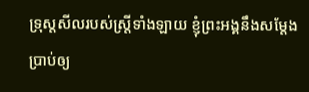ទ្រុស្តសីលរបស់ស្ត្រីទាំងឡាយ ខ្ញុំព្រះអង្គនឹងសម្ដែងប្រាប់ឲ្យ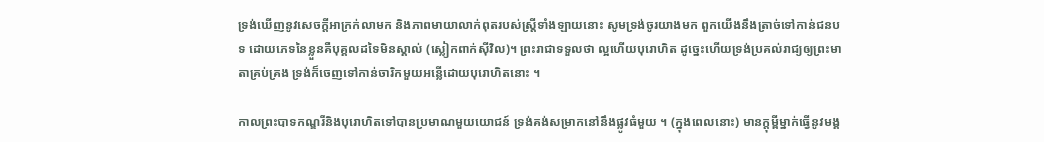ទ្រង់ឃើញនូវសេចក្ដីអាក្រក់លាមក និងភាពមាយាលាក់ពុតរបស់ស្ត្រីទាំងឡាយនោះ សូមទ្រង់ចូរយាងមក ពួកយើងនឹងត្រាច់ទៅកាន់ជនបទ ដោយភេទនៃខ្លួនគឺបុគ្គលដទៃមិនស្គាល់ (ស្លៀកពាក់ស៊ីវិល)។ ព្រះរាជាទទួលថា ល្អហើយបុរោហិត ដូច្នេះហើយទ្រង់ប្រគល់រាជ្យឲ្យព្រះមាតាគ្រប់គ្រង ទ្រង់ក៏ចេញទៅកាន់ចារិកមួយអន្លើដោយបុរោហិតនោះ ។

កាលព្រះបាទកណ្ឌរីនិងបុរោហិតទៅបានប្រមាណមួយយោជន៍ ទ្រង់គង់សម្រាកនៅនឹងផ្លូវធំមួយ ។ (ក្នុងពេលនោះ) មានក្ដុម្ពីម្នាក់ធ្វើនូវមង្គ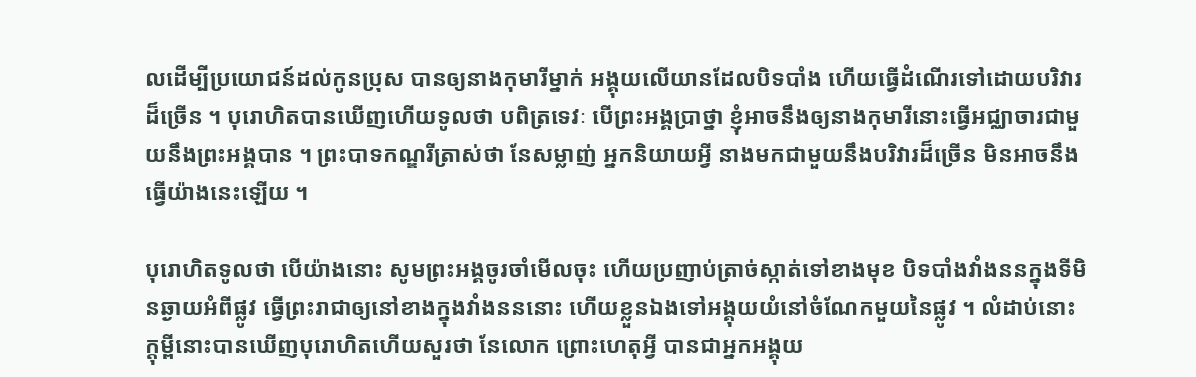លដើម្បីប្រយោជន៍ដល់កូនប្រុស បានឲ្យនាងកុមារីម្នាក់ អង្គុយលើយានដែលបិទបាំង ហើយធ្វើដំណើរទៅដោយបរិវារដ៏ច្រើន ។ បុរោហិតបានឃើញហើយទូលថា បពិត្រទេវៈ បើព្រះអង្គប្រាថ្នា ខ្ញុំអាចនឹងឲ្យនាងកុមារីនោះធ្វើអជ្ឈាចារជាមួយនឹងព្រះអង្គបាន ។ ព្រះបាទកណ្ឌរីត្រាស់ថា នែសម្លាញ់ អ្នកនិយាយអ្វី នាងមកជាមួយនឹងបរិវារដ៏ច្រើន មិនអាចនឹងធ្វើយ៉ាងនេះឡើយ ។

បុរោហិតទូលថា បើយ៉ាងនោះ សូមព្រះអង្គចូរចាំមើលចុះ ហើយប្រញាប់ត្រាច់ស្កាត់ទៅខាងមុខ បិទបាំងវាំងននក្នុងទីមិនឆ្ងាយអំពីផ្លូវ ធ្វើព្រះរាជាឲ្យនៅខាងក្នុងវាំងនននោះ ហើយខ្លួនឯងទៅអង្គុយយំនៅចំណែកមួយនៃផ្លូវ ។ លំដាប់នោះ ក្ដុម្ពីនោះបានឃើញបុរោហិតហើយសួរថា នែលោក ព្រោះហេតុអ្វី បានជាអ្នកអង្គុយ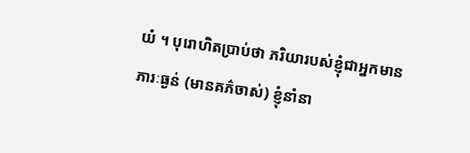យំ ។ បុរោហិតប្រាប់ថា ភរិយារបស់ខ្ញុំជាអ្នកមានភារៈធ្ងន់ (មានគភ៌ចាស់) ខ្ញុំនាំនា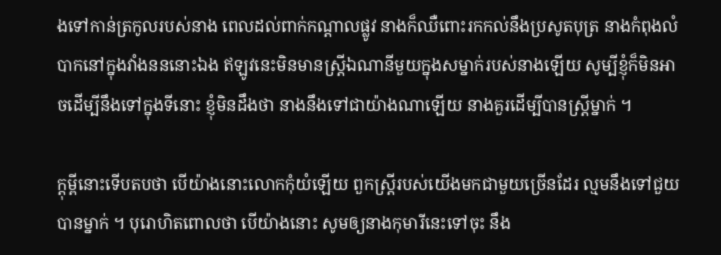ងទៅកាន់ត្រកូលរបស់នាង ពេលដល់ពាក់កណ្ដាលផ្លូវ នាងក៏ឈឺពោះរកកល់នឹងប្រសូតបុត្រ នាងកំពុងលំបាកនៅក្នុងវាំងនននោះឯង ឥឡូវនេះមិនមានស្ត្រីឯណានីមួយក្នុងសម្នាក់របស់នាងឡើយ សូម្បីខ្ញុំក៏មិនអាចដើម្បីនឹងទៅក្នុងទីនោះ ខ្ញុំមិនដឹងថា នាងនឹងទៅជាយ៉ាងណាឡើយ នាងគួរដើម្បីបានស្ត្រីម្នាក់ ។

ក្ដុម្ពីនោះទើបតបថា បើយ៉ាងនោះលោកកុំយំឡើយ ពួកស្ត្រីរបស់យើងមកជាមួយច្រើនដែរ ល្មមនឹងទៅជួយបានម្នាក់ ។ បុរោហិតពោលថា បើយ៉ាងនោះ សូមឲ្យនាងកុមារីនេះទៅចុះ នឹង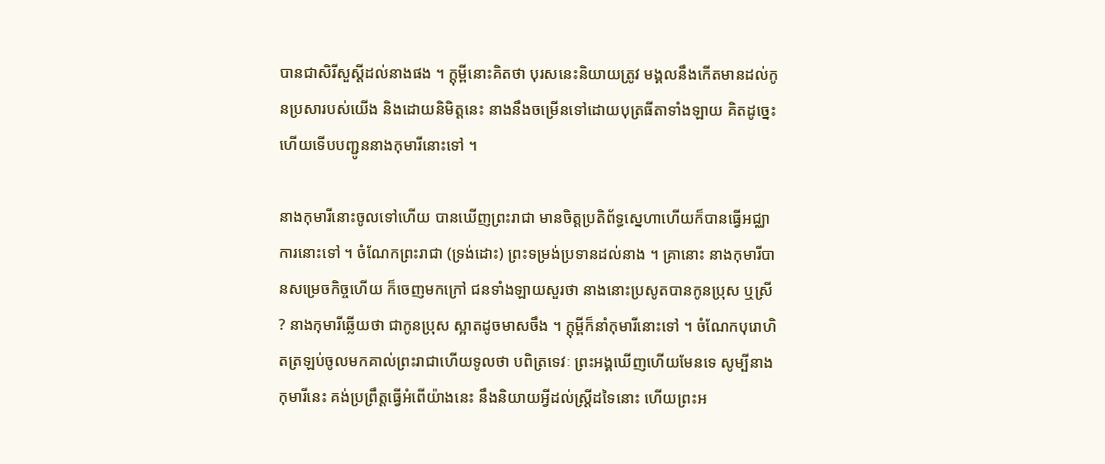បានជាសិរីសួស្ដីដល់នាងផង ។ ក្ដុម្ពីនោះគិតថា បុរសនេះនិយាយត្រូវ មង្គលនឹងកើតមានដល់កូនប្រសារបស់យើង និងដោយនិមិត្តនេះ នាងនឹងចម្រើនទៅដោយបុត្រធីតាទាំងឡាយ គិតដូច្នេះហើយទើបបញ្ជូននាងកុមារីនោះទៅ ។

នាងកុមារីនោះចូលទៅហើយ បានឃើញព្រះរាជា មានចិត្តប្រតិព័ទ្ធស្នេហាហើយក៏បានធ្វើអជ្ឈាការនោះទៅ ។ ចំណែកព្រះរាជា (ទ្រង់ដោះ) ព្រះទម្រង់ប្រទានដល់នាង ។ គ្រានោះ នាងកុមារីបានសម្រេចកិច្ចហើយ ក៏ចេញមកក្រៅ ជនទាំងឡាយសួរថា នាងនោះប្រសូតបានកូនប្រុស ឬស្រី ? នាងកុមារីឆ្លើយថា ជាកូនប្រុស ស្អាតដូចមាសចឹង ។ ក្ដុម្ពីក៏នាំកុមារីនោះទៅ ។ ចំណែកបុរោហិតត្រឡប់ចូលមកគាល់ព្រះរាជាហើយទូលថា បពិត្រទេវៈ ព្រះអង្គឃើញហើយមែនទេ សូម្បីនាងកុមារីនេះ គង់ប្រព្រឹត្តធ្វើអំពើយ៉ាងនេះ នឹងនិយាយអ្វីដល់ស្ត្រីដទៃនោះ ហើយព្រះអ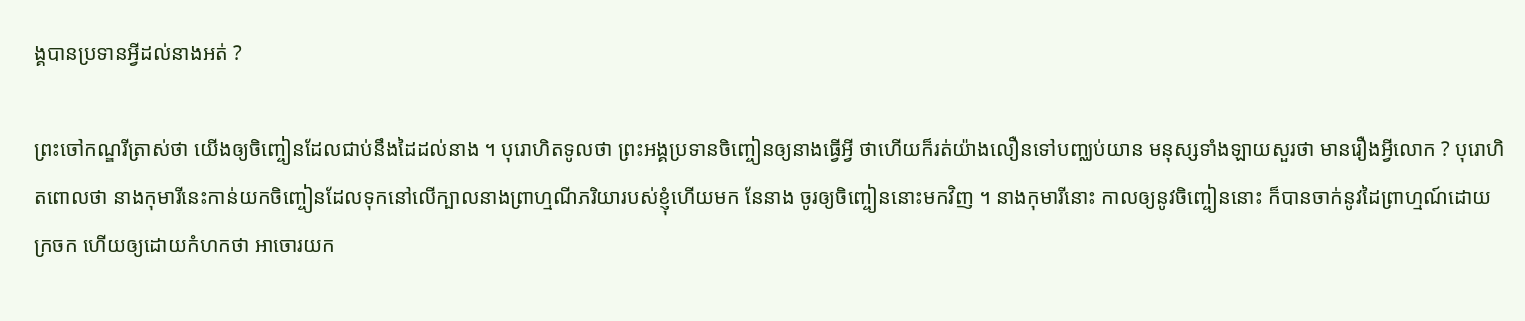ង្គបានប្រទានអ្វីដល់នាងអត់ ?

ព្រះចៅកណ្ឌរីត្រាស់ថា យើងឲ្យចិញ្ចៀនដែលជាប់នឹងដៃដល់នាង ។ បុរោហិតទូលថា ព្រះអង្គប្រទានចិញ្ចៀនឲ្យនាងធ្វើអ្វី ថាហើយក៏រត់យ៉ាងលឿនទៅបញ្ឈប់យាន មនុស្សទាំងឡាយសួរថា មានរឿងអ្វីលោក ? បុរោហិតពោលថា នាងកុមារីនេះកាន់យកចិញ្ចៀនដែលទុកនៅលើក្បាលនាងព្រាហ្មណីភរិយារបស់ខ្ញុំហើយមក នែនាង ចូរឲ្យចិញ្ចៀននោះមកវិញ ។ នាងកុមារីនោះ កាលឲ្យនូវចិញ្ចៀននោះ ក៏បានចាក់នូវដៃព្រាហ្មណ៍ដោយក្រចក ហើយឲ្យដោយកំហកថា អាចោរយក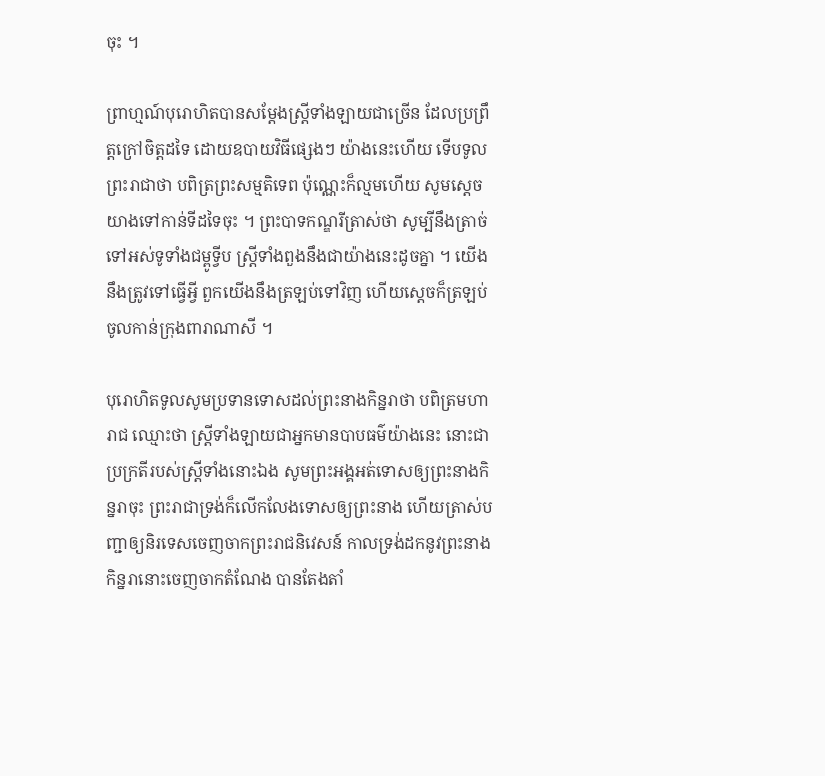ចុះ ។

ព្រាហ្មណ៍បុរោហិតបានសម្ដែងស្ត្រីទាំងឡាយជាច្រើន ដែលប្រព្រឹត្តក្រៅចិត្តដទៃ ដោយឧបាយវិធីផ្សេងៗ យ៉ាងនេះហើយ ទើបទូលព្រះរាជាថា បពិត្រព្រះសម្មតិទេព ប៉ុណ្ណេះក៏ល្មមហើយ សូមស្ដេចយាងទៅកាន់ទីដទៃចុះ ។ ព្រះបាទកណ្ឌរីត្រាស់ថា សូម្បីនឹងត្រាច់ទៅអស់ទូទាំងជម្ពូទ្វីប ស្ត្រីទាំងពួងនឹងជាយ៉ាងនេះដូចគ្នា ។ យើងនឹងត្រូវទៅធ្វើអ្វី ពួកយើងនឹងត្រឡប់ទៅវិញ ហើយស្ដេចក៏ត្រឡប់ចូលកាន់ក្រុងពារាណាសី ។

បុរោហិតទូលសូមប្រទានទោសដល់ព្រះនាងកិន្នរាថា បពិត្រមហារាជ ឈ្មោះថា ស្ត្រីទាំងឡាយជាអ្នកមានបាបធម៌យ៉ាងនេះ នោះជាប្រក្រតីរបស់ស្ត្រីទាំងនោះឯង សូមព្រះអង្គអត់ទោសឲ្យព្រះនាងកិន្នរាចុះ ព្រះរាជាទ្រង់ក៏លើកលែងទោសឲ្យព្រះនាង ហើយត្រាស់បញ្ជាឲ្យនិរទេសចេញចាកព្រះរាជនិវេសន៍ កាលទ្រង់ដកនូវព្រះនាងកិន្នរានោះចេញចាកតំណែង បានតែងតាំ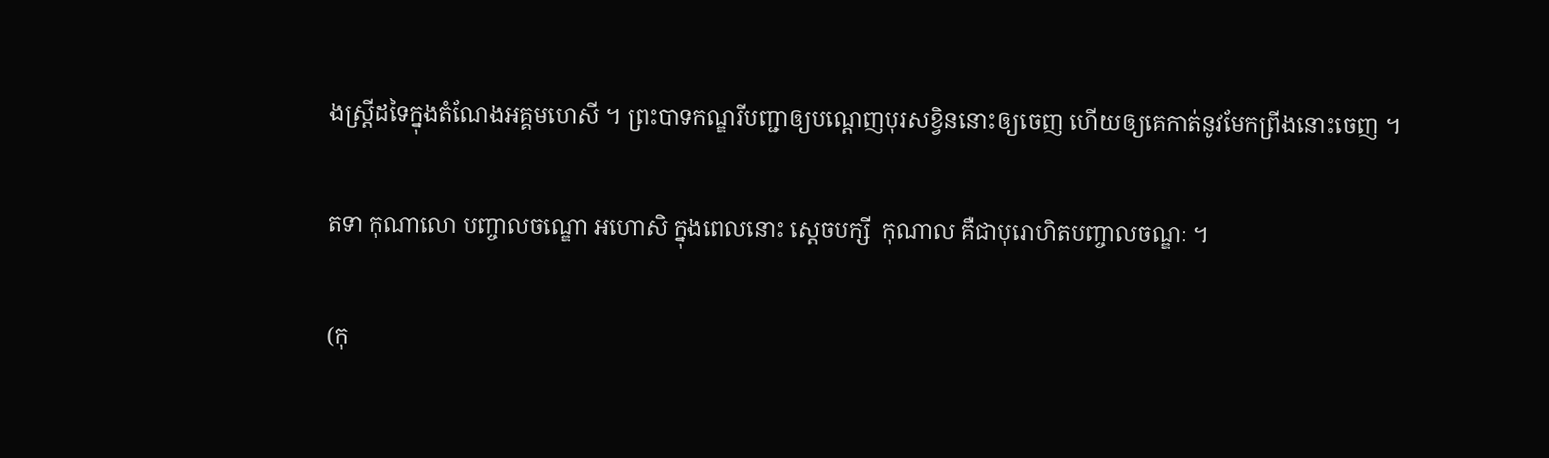ងស្ត្រីដទៃក្នុងតំណែងអគ្គមហេសី ។ ព្រះបាទកណ្ឌរីបញ្ជាឲ្យបណ្ដេញបុរសខ្វិននោះឲ្យចេញ ហើយឲ្យគេកាត់នូវមែកព្រីងនោះចេញ ។

តទា កុណាលោ បញ្ចាលចណ្ឌោ អហោសិ ក្នុងពេលនោះ ស្ដេចបក្សី  កុណាល គឺជាបុរោហិតបញ្ចាលចណ្ឌៈ ។

(កុ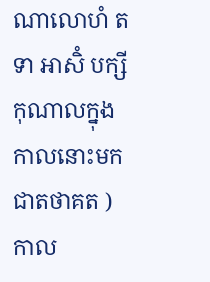ណាលោហំ តទា អាសិំ បក្សីកុណាលក្នុងកាលនោះមកជាតថាគត ) កាល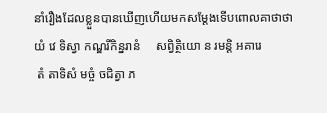នាំរឿងដែលខ្លួនបានឃើញហើយមកសម្ដែងទើបពោលគាថាថា   យំ វេ ទិស្វា កណ្ឌរីកិន្នរានំ     សព្វិត្ថិយោ ន រមន្តិ អគារេ
 តំ តាទិសំ មច្ចំ ចជិត្វា ភ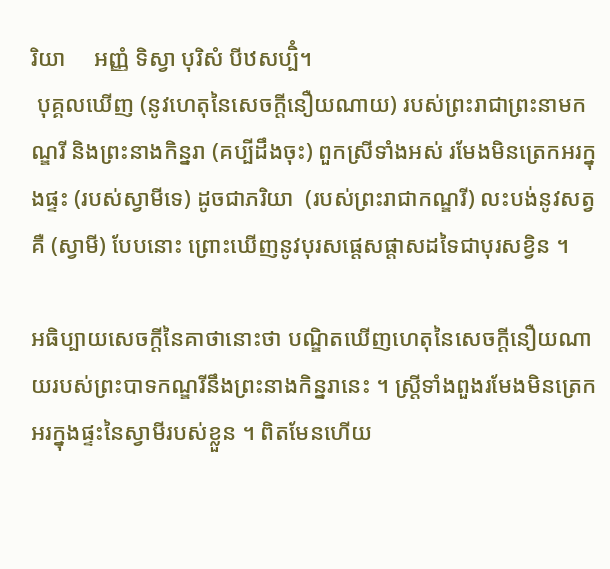រិយា     អញ្ញំ ទិស្វា បុរិសំ បីឋសប្បិំ។
 បុគ្គលឃើញ (នូវហេតុនៃសេចក្តីនឿយណាយ) របស់ព្រះរាជាព្រះនាមកណ្ឌរី និងព្រះនាងកិន្នរា (គប្បីដឹងចុះ) ពួកស្រីទាំងអស់ រមែងមិនត្រេកអរក្នុងផ្ទះ (របស់ស្វាមីទេ) ដូចជាភរិយា  (របស់ព្រះរាជាកណ្ឌរី) លះបង់នូវសត្វគឺ (ស្វាមី) បែបនោះ ព្រោះឃើញនូវបុរសផ្តេសផ្តាសដទៃជាបុរសខ្វិន ។

អធិប្បាយសេចក្ដីនៃគាថានោះថា បណ្ឌិតឃើញហេតុនៃសេចក្ដីនឿយណាយរបស់ព្រះបាទកណ្ឌរីនឹងព្រះនាងកិន្នរានេះ ។ ស្ត្រីទាំងពួងរមែងមិនត្រេកអរក្នុងផ្ទះនៃស្វាមីរបស់ខ្លួន ។ ពិតមែនហើយ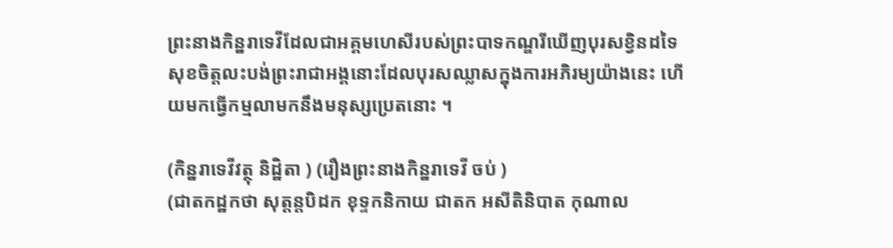ព្រះនាងកិន្នរាទេវីដែលជាអគ្គមហេសីរបស់ព្រះបាទកណ្ឌរីឃើញបុរសខ្វិនដទៃ សុខចិត្តលះបង់ព្រះរាជាអង្គនោះដែលបុរសឈ្លាសក្នុងការអភិរម្យយ៉ាងនេះ ហើយមកធ្វើកម្មលាមកនឹងមនុស្សប្រេតនោះ ។

(កិន្នរាទេវីវត្ថុ និដ្ឋិតា ) (រឿងព្រះនាងកិន្នរាទេវី ចប់ )
(ជាតកដ្ឋកថា សុត្តន្តបិដក ខុទ្ទកនិកាយ ជាតក អសីតិនិបាត កុណាល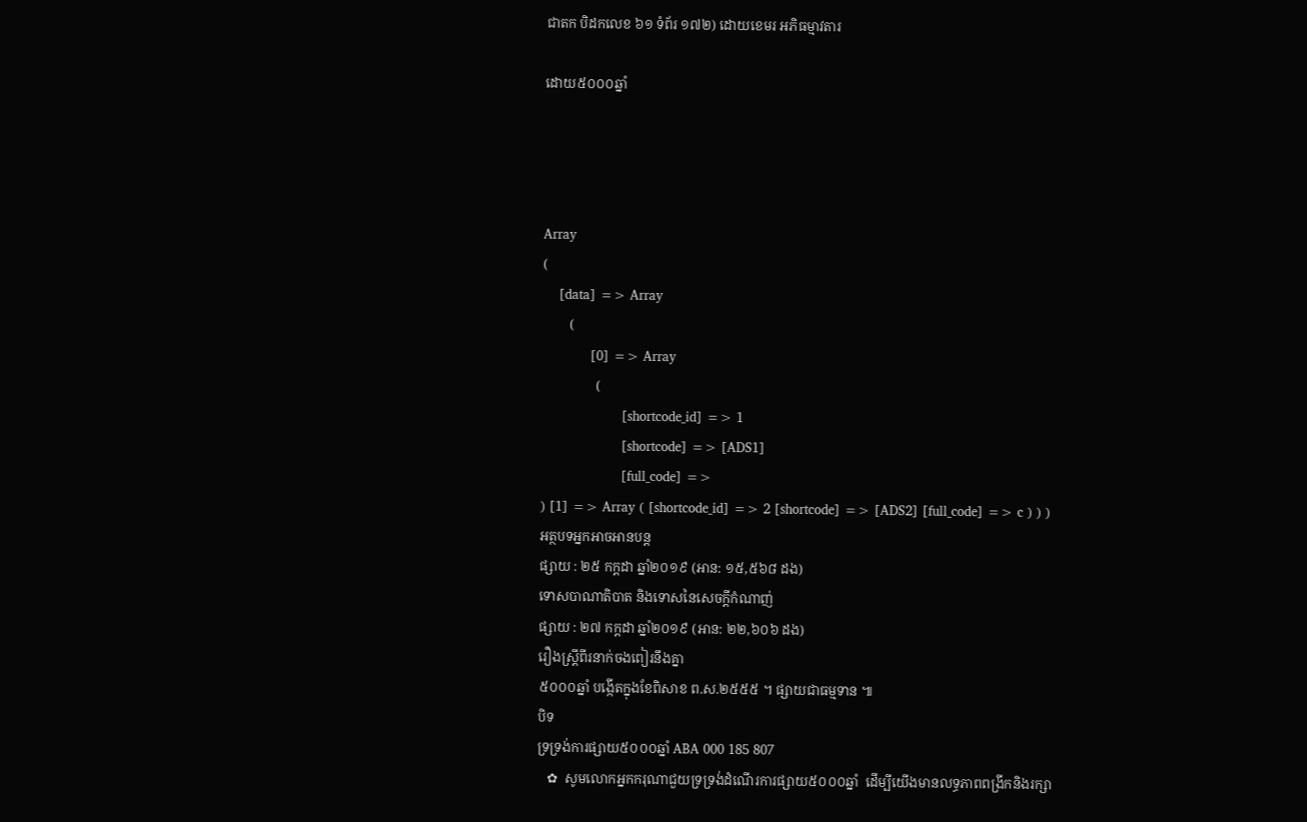ជាតក បិដកលេខ ៦១ ទំព័រ ១៧២) ដោយខេមរ អភិធម្មាវតារ

ដោយ៥០០០ឆ្នាំ




Array
(
    [data] => Array
        (
            [0] => Array
                (
                    [shortcode_id] => 1
                    [shortcode] => [ADS1]
                    [full_code] =>
) [1] => Array ( [shortcode_id] => 2 [shortcode] => [ADS2] [full_code] => c ) ) )
អត្ថបទអ្នកអាចអានបន្ត
ផ្សាយ : ២៥ កក្តដា ឆ្នាំ២០១៩ (អាន: ១៥,៥៦៨ ដង)
ទោសបាណាតិបាត និងទោសនៃសេចក្តីកំណាញ់
ផ្សាយ : ២៧ កក្តដា ឆ្នាំ២០១៩ (អាន: ២២,៦០៦ ដង)
រឿងស្រ្តីពីរនាក់ចងពៀរនឹងគ្នា
៥០០០ឆ្នាំ បង្កើតក្នុងខែពិសាខ ព.ស.២៥៥៥ ។ ផ្សាយជាធម្មទាន ៕
បិទ
ទ្រទ្រង់ការផ្សាយ៥០០០ឆ្នាំ ABA 000 185 807
   ✿  សូមលោកអ្នកករុណាជួយទ្រទ្រង់ដំណើរការផ្សាយ៥០០០ឆ្នាំ  ដើម្បីយើងមានលទ្ធភាពពង្រីកនិងរក្សា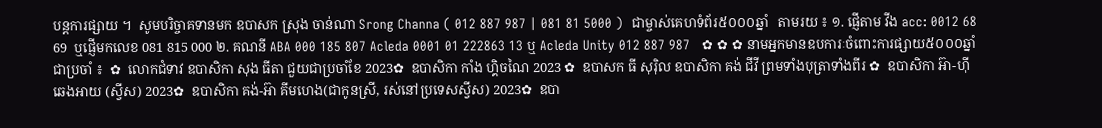បន្តការផ្សាយ ។  សូមបរិច្ចាគទានមក ឧបាសក ស្រុង ចាន់ណា Srong Channa ( 012 887 987 | 081 81 5000 )  ជាម្ចាស់គេហទំព័រ៥០០០ឆ្នាំ   តាមរយ ៖ ១. ផ្ញើតាម វីង acc: 0012 68 69  ឬផ្ញើមកលេខ 081 815 000 ២. គណនី ABA 000 185 807 Acleda 0001 01 222863 13 ឬ Acleda Unity 012 887 987   ✿ ✿ ✿ នាមអ្នកមានឧបការៈចំពោះការផ្សាយ៥០០០ឆ្នាំ ជាប្រចាំ ៖  ✿  លោកជំទាវ ឧបាសិកា សុង ធីតា ជួយជាប្រចាំខែ 2023✿  ឧបាសិកា កាំង ហ្គិចណៃ 2023 ✿  ឧបាសក ធី សុរ៉ិល ឧបាសិកា គង់ ជីវី ព្រមទាំងបុត្រាទាំងពីរ ✿  ឧបាសិកា អ៊ា-ហុី ឆេងអាយ (ស្វីស) 2023✿  ឧបាសិកា គង់-អ៊ា គីមហេង(ជាកូនស្រី, រស់នៅប្រទេសស្វីស) 2023✿  ឧបា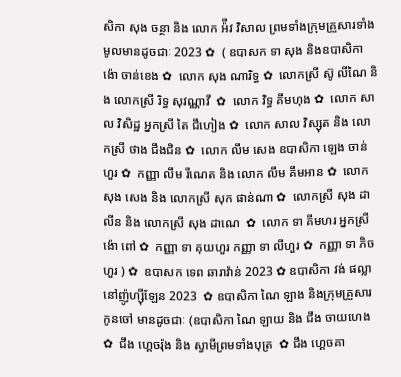សិកា សុង ចន្ថា និង លោក អ៉ីវ វិសាល ព្រមទាំងក្រុមគ្រួសារទាំងមូលមានដូចជាៈ 2023 ✿  ( ឧបាសក ទា សុង និងឧបាសិកា ង៉ោ ចាន់ខេង ✿  លោក សុង ណារិទ្ធ ✿  លោកស្រី ស៊ូ លីណៃ និង លោកស្រី រិទ្ធ សុវណ្ណាវី  ✿  លោក វិទ្ធ គឹមហុង ✿  លោក សាល វិសិដ្ឋ អ្នកស្រី តៃ ជឹហៀង ✿  លោក សាល វិស្សុត និង លោកស្រី ថាង ជឹងជិន ✿  លោក លឹម សេង ឧបាសិកា ឡេង ចាន់ហួរ ✿  កញ្ញា លឹម រីណេត និង លោក លឹម គឹមអាន ✿  លោក សុង សេង និង លោកស្រី សុក ផាន់ណា ✿  លោកស្រី សុង ដាលីន និង លោកស្រី សុង ដាណេ  ✿  លោក ទា គីមហរ អ្នកស្រី ង៉ោ ពៅ ✿  កញ្ញា ទា គុយហួរ កញ្ញា ទា លីហួរ ✿  កញ្ញា ទា ភិចហួរ ) ✿  ឧបាសក ទេព ឆារាវ៉ាន់ 2023 ✿ ឧបាសិកា វង់ ផល្លា នៅញ៉ូហ្ស៊ីឡែន 2023  ✿ ឧបាសិកា ណៃ ឡាង និងក្រុមគ្រួសារកូនចៅ មានដូចជាៈ (ឧបាសិកា ណៃ ឡាយ និង ជឹង ចាយហេង  ✿  ជឹង ហ្គេចរ៉ុង និង ស្វាមីព្រមទាំងបុត្រ  ✿ ជឹង ហ្គេចគា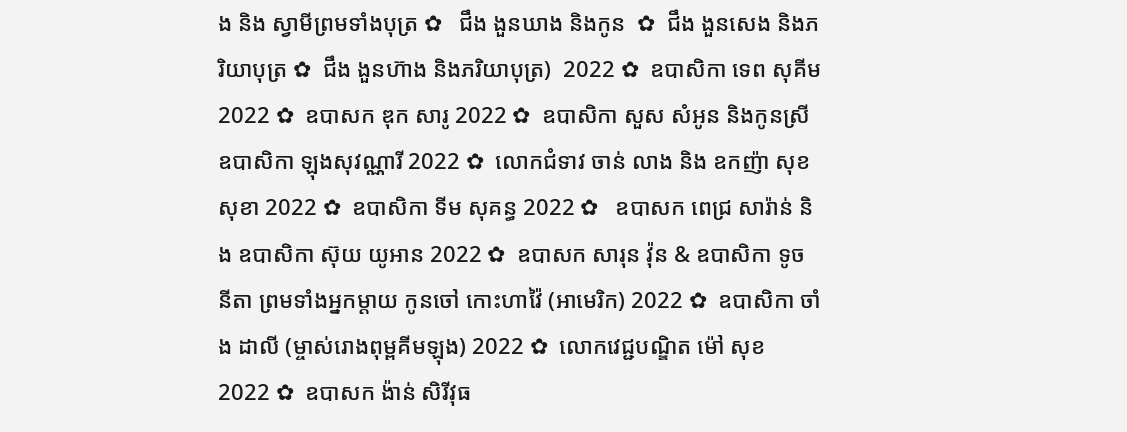ង និង ស្វាមីព្រមទាំងបុត្រ ✿   ជឹង ងួនឃាង និងកូន  ✿  ជឹង ងួនសេង និងភរិយាបុត្រ ✿  ជឹង ងួនហ៊ាង និងភរិយាបុត្រ)  2022 ✿  ឧបាសិកា ទេព សុគីម 2022 ✿  ឧបាសក ឌុក សារូ 2022 ✿  ឧបាសិកា សួស សំអូន និងកូនស្រី ឧបាសិកា ឡុងសុវណ្ណារី 2022 ✿  លោកជំទាវ ចាន់ លាង និង ឧកញ៉ា សុខ សុខា 2022 ✿  ឧបាសិកា ទីម សុគន្ធ 2022 ✿   ឧបាសក ពេជ្រ សារ៉ាន់ និង ឧបាសិកា ស៊ុយ យូអាន 2022 ✿  ឧបាសក សារុន វ៉ុន & ឧបាសិកា ទូច នីតា ព្រមទាំងអ្នកម្តាយ កូនចៅ កោះហាវ៉ៃ (អាមេរិក) 2022 ✿  ឧបាសិកា ចាំង ដាលី (ម្ចាស់រោងពុម្ពគីមឡុង) 2022 ✿  លោកវេជ្ជបណ្ឌិត ម៉ៅ សុខ 2022 ✿  ឧបាសក ង៉ាន់ សិរីវុធ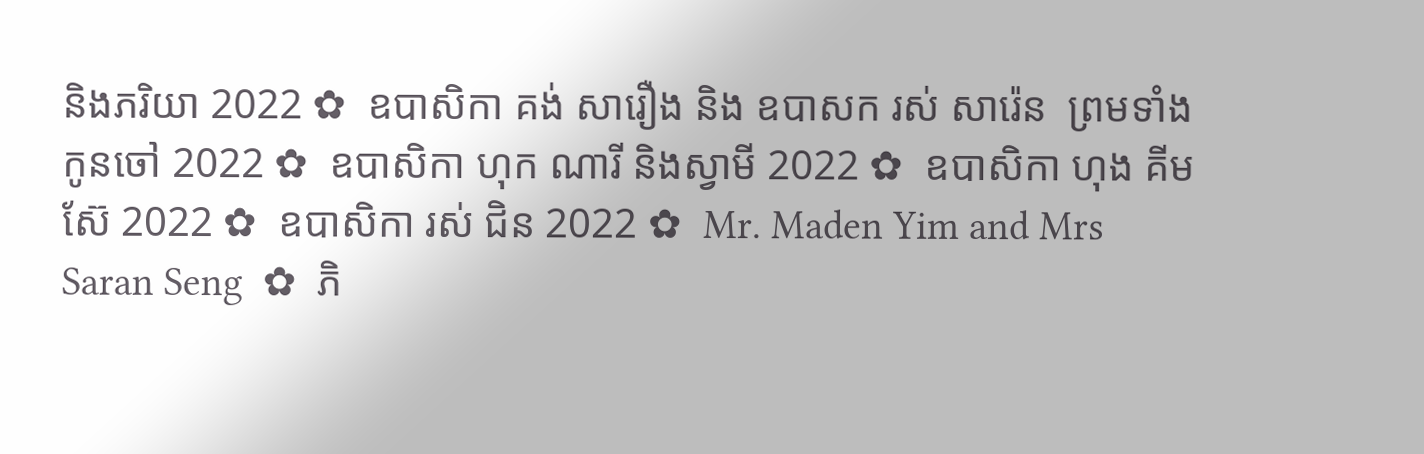និងភរិយា 2022 ✿  ឧបាសិកា គង់ សារឿង និង ឧបាសក រស់ សារ៉េន  ព្រមទាំងកូនចៅ 2022 ✿  ឧបាសិកា ហុក ណារី និងស្វាមី 2022 ✿  ឧបាសិកា ហុង គីមស៊ែ 2022 ✿  ឧបាសិកា រស់ ជិន 2022 ✿  Mr. Maden Yim and Mrs Saran Seng  ✿  ភិ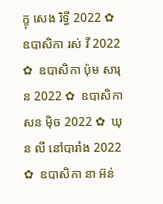ក្ខុ សេង រិទ្ធី 2022 ✿  ឧបាសិកា រស់ វី 2022 ✿  ឧបាសិកា ប៉ុម សារុន 2022 ✿  ឧបាសិកា សន ម៉ិច 2022 ✿  ឃុន លី នៅបារាំង 2022 ✿  ឧបាសិកា នា អ៊ន់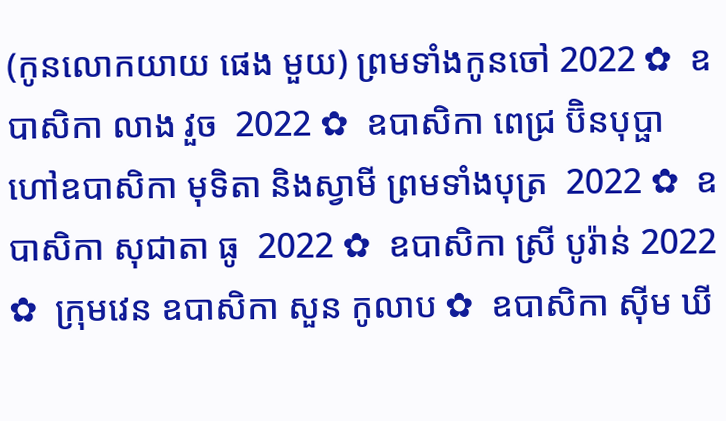(កូនលោកយាយ ផេង មួយ) ព្រមទាំងកូនចៅ 2022 ✿  ឧបាសិកា លាង វួច  2022 ✿  ឧបាសិកា ពេជ្រ ប៊ិនបុប្ផា ហៅឧបាសិកា មុទិតា និងស្វាមី ព្រមទាំងបុត្រ  2022 ✿  ឧបាសិកា សុជាតា ធូ  2022 ✿  ឧបាសិកា ស្រី បូរ៉ាន់ 2022 ✿  ក្រុមវេន ឧបាសិកា សួន កូលាប ✿  ឧបាសិកា ស៊ីម ឃី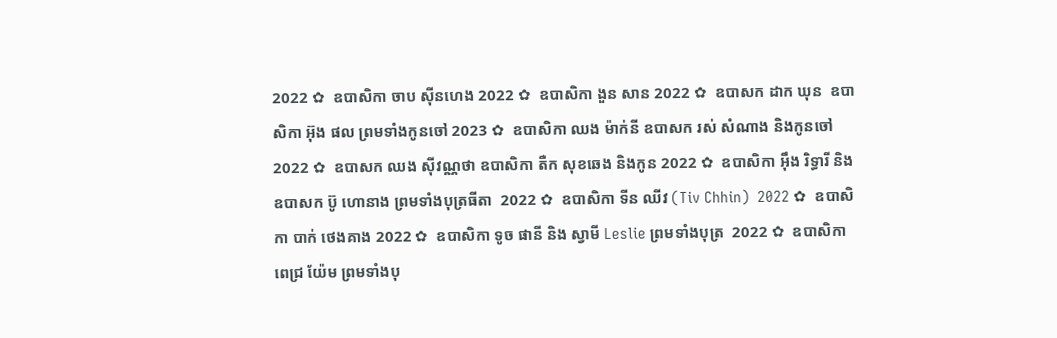2022 ✿  ឧបាសិកា ចាប ស៊ីនហេង 2022 ✿  ឧបាសិកា ងួន សាន 2022 ✿  ឧបាសក ដាក ឃុន  ឧបាសិកា អ៊ុង ផល ព្រមទាំងកូនចៅ 2023 ✿  ឧបាសិកា ឈង ម៉ាក់នី ឧបាសក រស់ សំណាង និងកូនចៅ  2022 ✿  ឧបាសក ឈង សុីវណ្ណថា ឧបាសិកា តឺក សុខឆេង និងកូន 2022 ✿  ឧបាសិកា អុឹង រិទ្ធារី និង ឧបាសក ប៊ូ ហោនាង ព្រមទាំងបុត្រធីតា  2022 ✿  ឧបាសិកា ទីន ឈីវ (Tiv Chhin)  2022 ✿  ឧបាសិកា បាក់ ថេងគាង 2022 ✿  ឧបាសិកា ទូច ផានី និង ស្វាមី Leslie ព្រមទាំងបុត្រ  2022 ✿  ឧបាសិកា ពេជ្រ យ៉ែម ព្រមទាំងបុ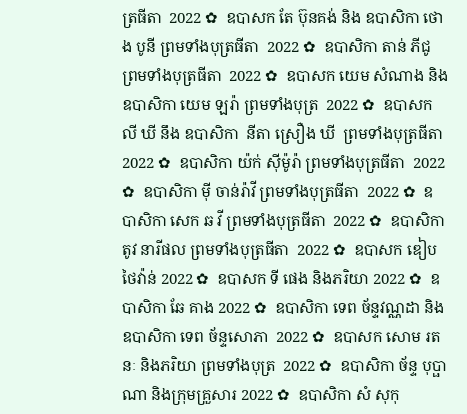ត្រធីតា  2022 ✿  ឧបាសក តែ ប៊ុនគង់ និង ឧបាសិកា ថោង បូនី ព្រមទាំងបុត្រធីតា  2022 ✿  ឧបាសិកា តាន់ ភីជូ ព្រមទាំងបុត្រធីតា  2022 ✿  ឧបាសក យេម សំណាង និង ឧបាសិកា យេម ឡរ៉ា ព្រមទាំងបុត្រ  2022 ✿  ឧបាសក លី ឃី នឹង ឧបាសិកា  នីតា ស្រឿង ឃី  ព្រមទាំងបុត្រធីតា  2022 ✿  ឧបាសិកា យ៉ក់ សុីម៉ូរ៉ា ព្រមទាំងបុត្រធីតា  2022 ✿  ឧបាសិកា មុី ចាន់រ៉ាវី ព្រមទាំងបុត្រធីតា  2022 ✿  ឧបាសិកា សេក ឆ វី ព្រមទាំងបុត្រធីតា  2022 ✿  ឧបាសិកា តូវ នារីផល ព្រមទាំងបុត្រធីតា  2022 ✿  ឧបាសក ឌៀប ថៃវ៉ាន់ 2022 ✿  ឧបាសក ទី ផេង និងភរិយា 2022 ✿  ឧបាសិកា ឆែ គាង 2022 ✿  ឧបាសិកា ទេព ច័ន្ទវណ្ណដា និង ឧបាសិកា ទេព ច័ន្ទសោភា  2022 ✿  ឧបាសក សោម រតនៈ និងភរិយា ព្រមទាំងបុត្រ  2022 ✿  ឧបាសិកា ច័ន្ទ បុប្ផាណា និងក្រុមគ្រួសារ 2022 ✿  ឧបាសិកា សំ សុកុ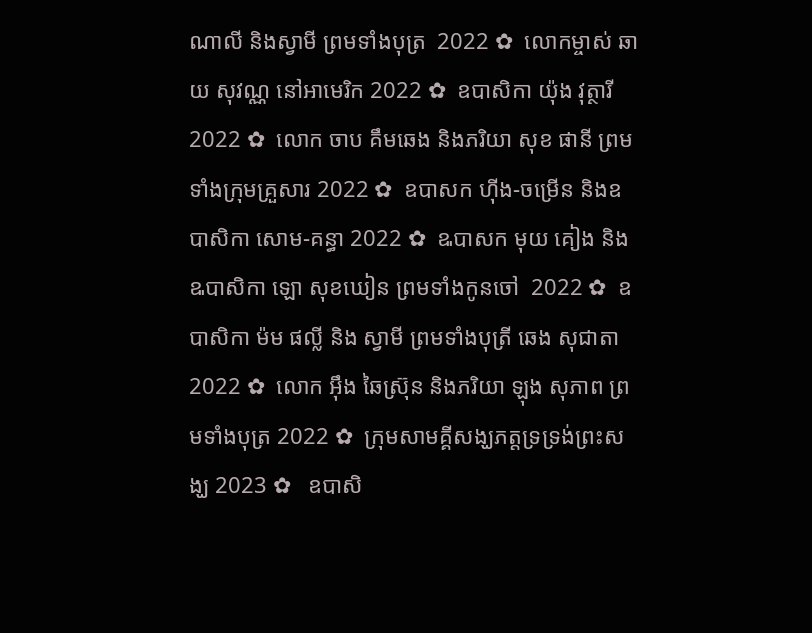ណាលី និងស្វាមី ព្រមទាំងបុត្រ  2022 ✿  លោកម្ចាស់ ឆាយ សុវណ្ណ នៅអាមេរិក 2022 ✿  ឧបាសិកា យ៉ុង វុត្ថារី 2022 ✿  លោក ចាប គឹមឆេង និងភរិយា សុខ ផានី ព្រមទាំងក្រុមគ្រួសារ 2022 ✿  ឧបាសក ហ៊ីង-ចម្រើន និងឧបាសិកា សោម-គន្ធា 2022 ✿  ឩបាសក មុយ គៀង និង ឩបាសិកា ឡោ សុខឃៀន ព្រមទាំងកូនចៅ  2022 ✿  ឧបាសិកា ម៉ម ផល្លី និង ស្វាមី ព្រមទាំងបុត្រី ឆេង សុជាតា 2022 ✿  លោក អ៊ឹង ឆៃស្រ៊ុន និងភរិយា ឡុង សុភាព ព្រមទាំងបុត្រ 2022 ✿  ក្រុមសាមគ្គីសង្ឃភត្តទ្រទ្រង់ព្រះសង្ឃ 2023 ✿   ឧបាសិ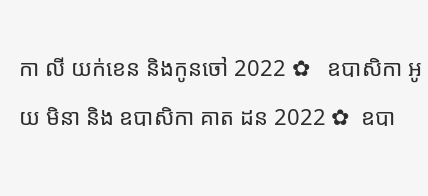កា លី យក់ខេន និងកូនចៅ 2022 ✿   ឧបាសិកា អូយ មិនា និង ឧបាសិកា គាត ដន 2022 ✿  ឧបា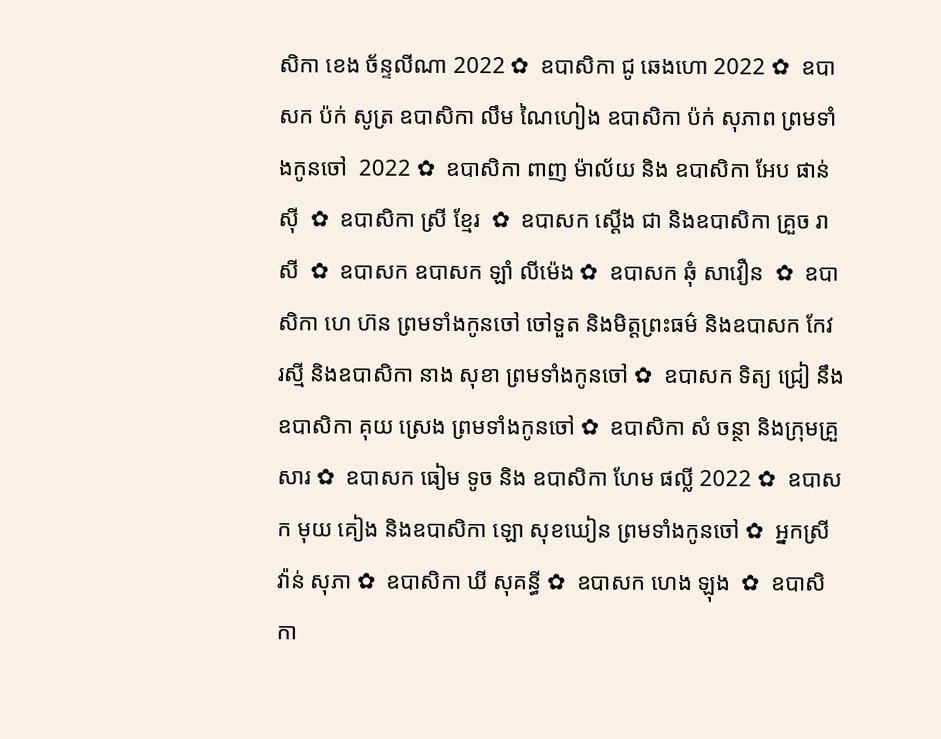សិកា ខេង ច័ន្ទលីណា 2022 ✿  ឧបាសិកា ជូ ឆេងហោ 2022 ✿  ឧបាសក ប៉ក់ សូត្រ ឧបាសិកា លឹម ណៃហៀង ឧបាសិកា ប៉ក់ សុភាព ព្រមទាំងកូនចៅ  2022 ✿  ឧបាសិកា ពាញ ម៉ាល័យ និង ឧបាសិកា អែប ផាន់ស៊ី  ✿  ឧបាសិកា ស្រី ខ្មែរ  ✿  ឧបាសក ស្តើង ជា និងឧបាសិកា គ្រួច រាសី  ✿  ឧបាសក ឧបាសក ឡាំ លីម៉េង ✿  ឧបាសក ឆុំ សាវឿន  ✿  ឧបាសិកា ហេ ហ៊ន ព្រមទាំងកូនចៅ ចៅទួត និងមិត្តព្រះធម៌ និងឧបាសក កែវ រស្មី និងឧបាសិកា នាង សុខា ព្រមទាំងកូនចៅ ✿  ឧបាសក ទិត្យ ជ្រៀ នឹង ឧបាសិកា គុយ ស្រេង ព្រមទាំងកូនចៅ ✿  ឧបាសិកា សំ ចន្ថា និងក្រុមគ្រួសារ ✿  ឧបាសក ធៀម ទូច និង ឧបាសិកា ហែម ផល្លី 2022 ✿  ឧបាសក មុយ គៀង និងឧបាសិកា ឡោ សុខឃៀន ព្រមទាំងកូនចៅ ✿  អ្នកស្រី វ៉ាន់ សុភា ✿  ឧបាសិកា ឃី សុគន្ធី ✿  ឧបាសក ហេង ឡុង  ✿  ឧបាសិកា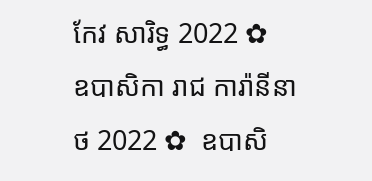កែវ សារិទ្ធ 2022 ✿  ឧបាសិកា រាជ ការ៉ានីនាថ 2022 ✿  ឧបាសិ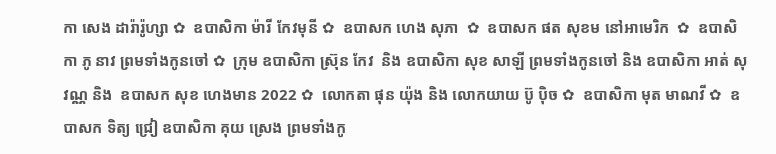កា សេង ដារ៉ារ៉ូហ្សា ✿  ឧបាសិកា ម៉ារី កែវមុនី ✿  ឧបាសក ហេង សុភា  ✿  ឧបាសក ផត សុខម នៅអាមេរិក  ✿  ឧបាសិកា ភូ នាវ ព្រមទាំងកូនចៅ ✿  ក្រុម ឧបាសិកា ស្រ៊ុន កែវ  និង ឧបាសិកា សុខ សាឡី ព្រមទាំងកូនចៅ និង ឧបាសិកា អាត់ សុវណ្ណ និង  ឧបាសក សុខ ហេងមាន 2022 ✿  លោកតា ផុន យ៉ុង និង លោកយាយ ប៊ូ ប៉ិច ✿  ឧបាសិកា មុត មាណវី ✿  ឧបាសក ទិត្យ ជ្រៀ ឧបាសិកា គុយ ស្រេង ព្រមទាំងកូ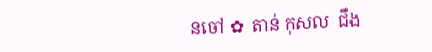នចៅ ✿  តាន់ កុសល  ជឹង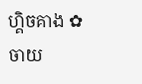ហ្គិចគាង ✿  ចាយ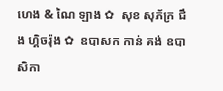ហេង & ណៃ ឡាង ✿  សុខ សុភ័ក្រ ជឹង ហ្គិចរ៉ុង ✿  ឧបាសក កាន់ គង់ ឧបាសិកា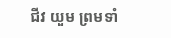ជីវ យួម ព្រមទាំ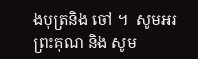ងបុត្រនិង ចៅ ។  សូមអរព្រះគុណ និង សូម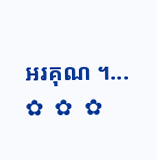អរគុណ ។...       ✿  ✿  ✿